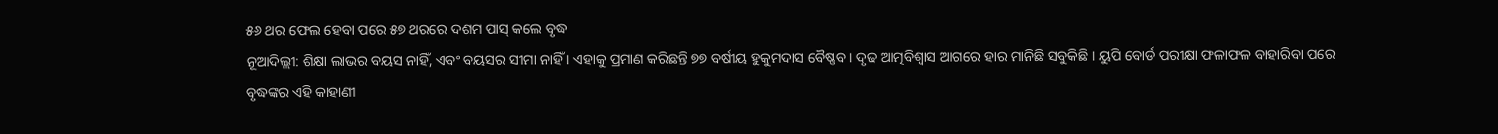୫୬ ଥର ଫେଲ ହେବା ପରେ ୫୭ ଥରରେ ଦଶମ ପାସ୍ କଲେ ବୃଦ୍ଧ
ନୂଆଦିଲ୍ଲୀ: ଶିକ୍ଷା ଲାଭର ବୟସ ନାହିଁ, ଏବଂ ବୟସର ସୀମା ନାହିଁ । ଏହାକୁ ପ୍ରମାଣ କରିଛନ୍ତି ୭୭ ବର୍ଷୀୟ ହୁକୁମଦାସ ବୈଷ୍ଣବ । ଦୃଢ ଆତ୍ମବିଶ୍ୱାସ ଆଗରେ ହାର ମାନିଛି ସବୁକିଛି । ୟୁପି ବୋର୍ଡ ପରୀକ୍ଷା ଫଳାଫଳ ବାହାରିବା ପରେ ବୃଦ୍ଧଙ୍କର ଏହି କାହାଣୀ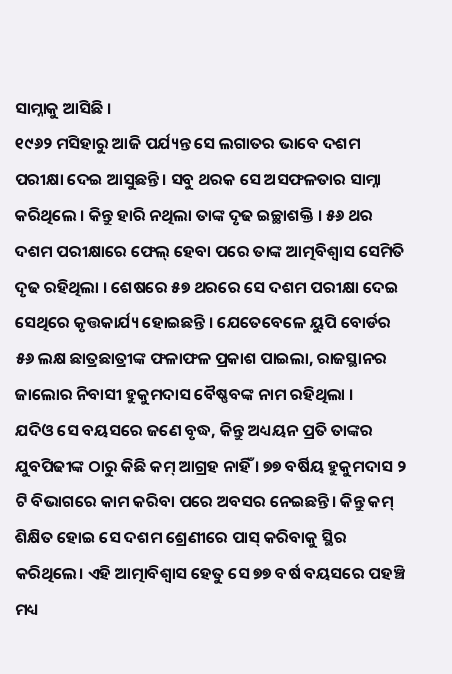ସାମ୍ନାକୁ ଆସିଛି ।
୧୯୬୨ ମସିହାରୁ ଆଜି ପର୍ଯ୍ୟନ୍ତ ସେ ଲଗାତର ଭାବେ ଦଶମ ପରୀକ୍ଷା ଦେଇ ଆସୁଛନ୍ତି । ସବୁ ଥରକ ସେ ଅସଫଳତାର ସାମ୍ନା କରିଥିଲେ । କିନ୍ତୁ ହାରି ନଥିଲା ତାଙ୍କ ଦୃଢ ଇଚ୍ଛାଶକ୍ତି । ୫୬ ଥର ଦଶମ ପରୀକ୍ଷାରେ ଫେଲ୍ ହେବା ପରେ ତାଙ୍କ ଆତ୍ମବିଶ୍ୱାସ ସେମିତି ଦୃଢ ରହିଥିଲା । ଶେଷରେ ୫୭ ଥରରେ ସେ ଦଶମ ପରୀକ୍ଷା ଦେଇ ସେଥିରେ କୃତ୍ତକାର୍ଯ୍ୟ ହୋଇଛନ୍ତି । ଯେତେବେଳେ ୟୁପି ବୋର୍ଡର ୫୬ ଲକ୍ଷ ଛାତ୍ରଛାତ୍ରୀଙ୍କ ଫଳାଫଳ ପ୍ରକାଶ ପାଇଲା, ରାଜସ୍ଥାନର ଜାଲୋର ନିବାସୀ ହୁକୁମଦାସ ବୈଷ୍ଣବଙ୍କ ନାମ ରହିଥିଲା ।
ଯଦିଓ ସେ ବୟସରେ ଜଣେ ବୃଦ୍ଧ, କିନ୍ତୁ ଅଧ୍ୟୟନ ପ୍ରତି ତାଙ୍କର ଯୁବପିଢୀଙ୍କ ଠାରୁ କିଛି କମ୍ ଆଗ୍ରହ ନାହିଁ । ୭୭ ବର୍ଷିୟ ହୁକୁମଦାସ ୨ ଟି ବିଭାଗରେ କାମ କରିବା ପରେ ଅବସର ନେଇଛନ୍ତି। କିନ୍ତୁ କମ୍ ଶିକ୍ଷିତ ହୋଇ ସେ ଦଶମ ଶ୍ରେଣୀରେ ପାସ୍ କରିବାକୁ ସ୍ଥିର କରିଥିଲେ। ଏହି ଆତ୍ମାବିଶ୍ୱାସ ହେତୁ ସେ ୭୭ ବର୍ଷ ବୟସରେ ପହଞ୍ଚି ମଧ୍ୟ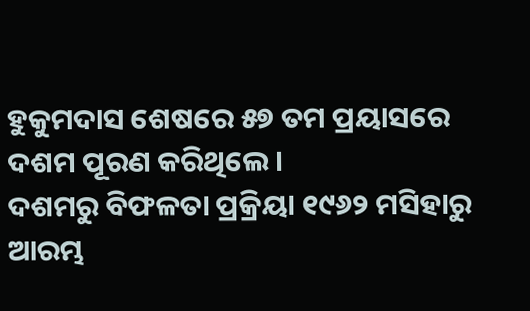ହୁକୁମଦାସ ଶେଷରେ ୫୭ ତମ ପ୍ରୟାସରେ ଦଶମ ପୂରଣ କରିଥିଲେ।
ଦଶମରୁ ବିଫଳତା ପ୍ରକ୍ରିୟା ୧୯୬୨ ମସିହାରୁ ଆରମ୍ଭ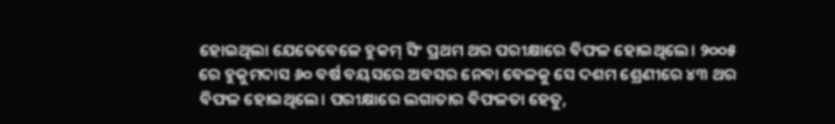ହୋଇଥିଲା ଯେତେବେଳେ ହୁକମ୍ ସିଂ ପ୍ରଥମ ଥର ପରୀକ୍ଷାରେ ବିଫଳ ହୋଇଥିଲେ। ୨୦୦୫ ରେ ହୁକୁମଦାସ ୬୦ ବର୍ଷ ବୟସରେ ଅବସର ନେବା ବେଳକୁ ସେ ଦଶମ ଶ୍ରେଣୀରେ ୪୩ ଥର ବିଫଳ ହୋଇଥିଲେ। ପରୀକ୍ଷାରେ ଲଗାତାର ବିଫଳତା ହେତୁ,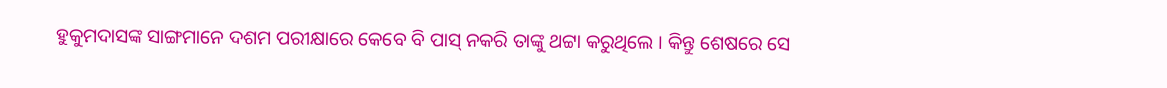ହୁକୁମଦାସଙ୍କ ସାଙ୍ଗମାନେ ଦଶମ ପରୀକ୍ଷାରେ କେବେ ବି ପାସ୍ ନକରି ତାଙ୍କୁ ଥଟ୍ଟା କରୁଥିଲେ । କିନ୍ତୁ ଶେଷରେ ସେ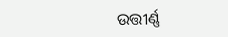ଉତ୍ତୀର୍ଣ୍ଣ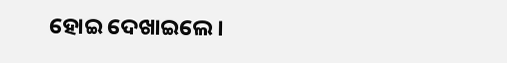ହୋଇ ଦେଖାଇଲେ ।